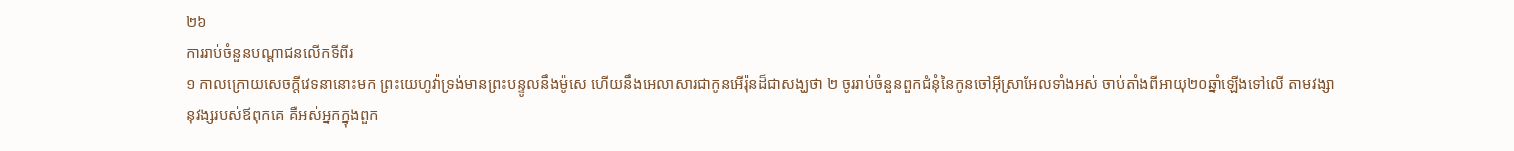២៦
ការរាប់ចំនួនបណ្តាជនលើកទីពីរ
១ កាលក្រោយសេចក្តីវេទនានោះមក ព្រះយេហូវ៉ាទ្រង់មានព្រះបន្ទូលនឹងម៉ូសេ ហើយនឹងអេលាសារជាកូនអើរ៉ុនដ៏ជាសង្ឃថា ២ ចូររាប់ចំនួនពួកជំនុំនៃកូនចៅអ៊ីស្រាអែលទាំងអស់ ចាប់តាំងពីអាយុ២០ឆ្នាំឡើងទៅលើ តាមវង្សានុវង្សរបស់ឪពុកគេ គឺអស់អ្នកក្នុងពួក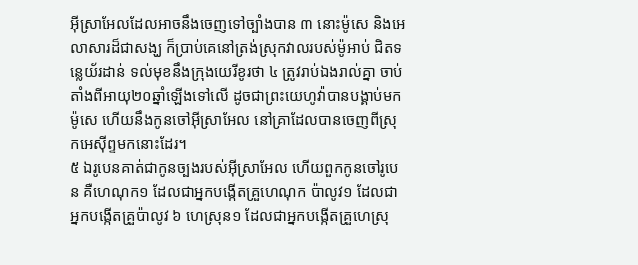អ៊ីស្រាអែលដែលអាចនឹងចេញទៅច្បាំងបាន ៣ នោះម៉ូសេ និងអេលាសារដ៏ជាសង្ឃ ក៏ប្រាប់គេនៅត្រង់ស្រុកវាលរបស់ម៉ូអាប់ ជិតទន្លេយ័រដាន់ ទល់មុខនឹងក្រុងយេរីខូរថា ៤ ត្រូវរាប់ឯងរាល់គ្នា ចាប់តាំងពីអាយុ២០ឆ្នាំឡើងទៅលើ ដូចជាព្រះយេហូវ៉ាបានបង្គាប់មកម៉ូសេ ហើយនឹងកូនចៅអ៊ីស្រាអែល នៅគ្រាដែលបានចេញពីស្រុកអេស៊ីព្ទមកនោះដែរ។
៥ ឯរូបេនគាត់ជាកូនច្បងរបស់អ៊ីស្រាអែល ហើយពួកកូនចៅរូបេន គឺហេណុក១ ដែលជាអ្នកបង្កើតគ្រួហេណុក ប៉ាលូវ១ ដែលជាអ្នកបង្កើតគ្រួប៉ាលូវ ៦ ហេស្រុន១ ដែលជាអ្នកបង្កើតគ្រួហេស្រុ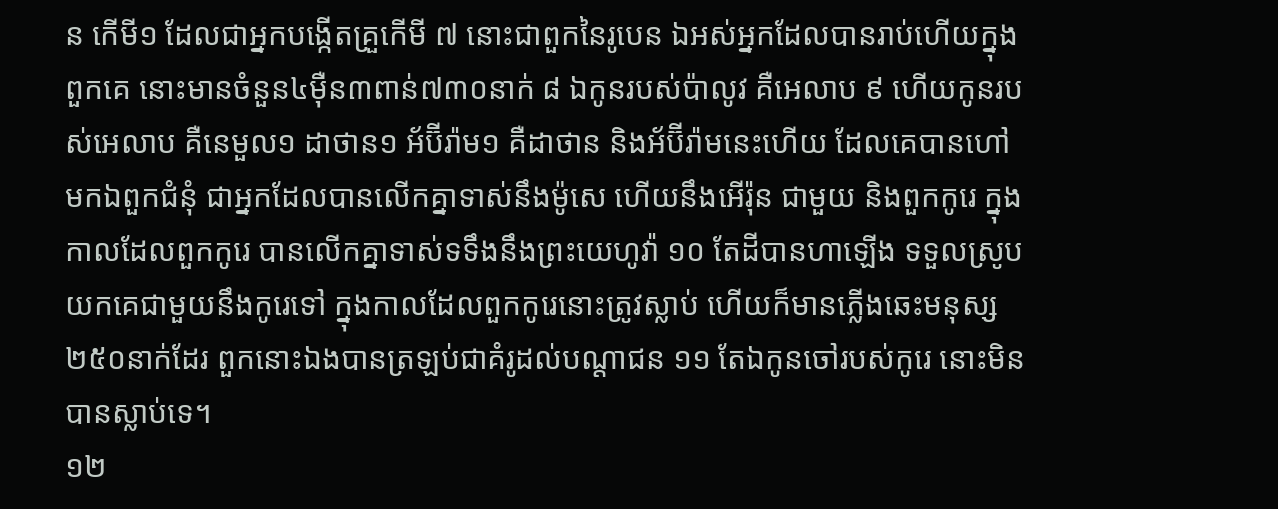ន កើមី១ ដែលជាអ្នកបង្កើតគ្រួកើមី ៧ នោះជាពួកនៃរូបេន ឯអស់អ្នកដែលបានរាប់ហើយក្នុងពួកគេ នោះមានចំនួន៤ម៉ឺន៣ពាន់៧៣០នាក់ ៨ ឯកូនរបស់ប៉ាលូវ គឺអេលាប ៩ ហើយកូនរបស់អេលាប គឺនេមួល១ ដាថាន១ អ័ប៊ីរ៉ាម១ គឺដាថាន និងអ័ប៊ីរ៉ាមនេះហើយ ដែលគេបានហៅមកឯពួកជំនុំ ជាអ្នកដែលបានលើកគ្នាទាស់នឹងម៉ូសេ ហើយនឹងអើរ៉ុន ជាមួយ និងពួកកូរេ ក្នុងកាលដែលពួកកូរេ បានលើកគ្នាទាស់ទទឹងនឹងព្រះយេហូវ៉ា ១០ តែដីបានហាឡើង ទទួលស្រូបយកគេជាមួយនឹងកូរេទៅ ក្នុងកាលដែលពួកកូរេនោះត្រូវស្លាប់ ហើយក៏មានភ្លើងឆេះមនុស្ស២៥០នាក់ដែរ ពួកនោះឯងបានត្រឡប់ជាគំរូដល់បណ្តាជន ១១ តែឯកូនចៅរបស់កូរេ នោះមិនបានស្លាប់ទេ។
១២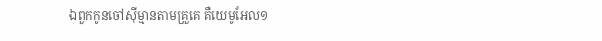ឯពួកកូនចៅស៊ីម្មានតាមគ្រួគេ គឺយេមូអែល១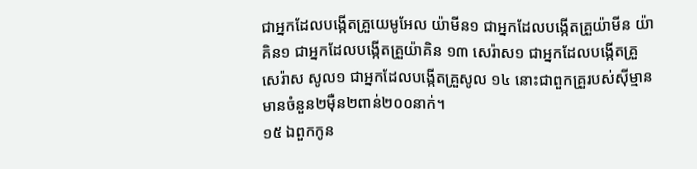ជាអ្នកដែលបង្កើតគ្រួយេមូអែល យ៉ាមីន១ ជាអ្នកដែលបង្កើតគ្រួយ៉ាមីន យ៉ាគិន១ ជាអ្នកដែលបង្កើតគ្រួយ៉ាគិន ១៣ សេរ៉ាស១ ជាអ្នកដែលបង្កើតគ្រួសេរ៉ាស សូល១ ជាអ្នកដែលបង្កើតគ្រួសូល ១៤ នោះជាពួកគ្រួរបស់ស៊ីម្មាន មានចំនួន២ម៉ឺន២ពាន់២០០នាក់។
១៥ ឯពួកកូន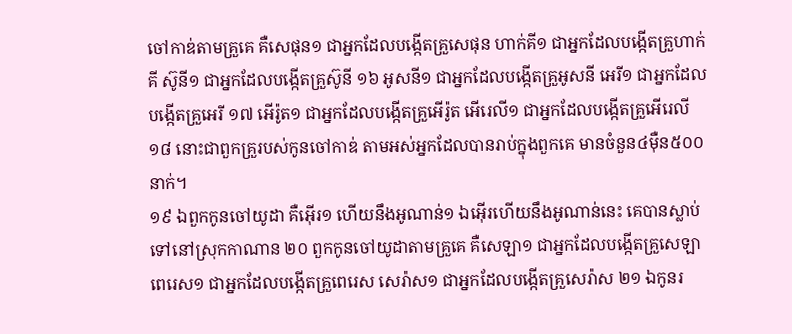ចៅកាឌ់តាមគ្រួគេ គឺសេផុន១ ជាអ្នកដែលបង្កើតគ្រួសេផុន ហាក់គី១ ជាអ្នកដែលបង្កើតគ្រួហាក់គី ស៊ូនី១ ជាអ្នកដែលបង្កើតគ្រួស៊ូនី ១៦ អូសនី១ ជាអ្នកដែលបង្កើតគ្រួអូសនី អេរី១ ជាអ្នកដែលបង្កើតគ្រួអេរី ១៧ អើរ៉ូត១ ជាអ្នកដែលបង្កើតគ្រួអើរ៉ូត អើរេលី១ ជាអ្នកដែលបង្កើតគ្រួអើរេលី ១៨ នោះជាពួកគ្រួរបស់កូនចៅកាឌ់ តាមអស់អ្នកដែលបានរាប់ក្នុងពួកគេ មានចំនួន៤ម៉ឺន៥០០នាក់។
១៩ ឯពួកកូនចៅយូដា គឺអ៊ើរ១ ហើយនឹងអូណាន់១ ឯអ៊ើរហើយនឹងអូណាន់នេះ គេបានស្លាប់ទៅនៅស្រុកកាណាន ២០ ពួកកូនចៅយូដាតាមគ្រួគេ គឺសេឡា១ ជាអ្នកដែលបង្កើតគ្រួសេឡា ពេរេស១ ជាអ្នកដែលបង្កើតគ្រួពេរេស សេរ៉ាស១ ជាអ្នកដែលបង្កើតគ្រួសេរ៉ាស ២១ ឯកូនរ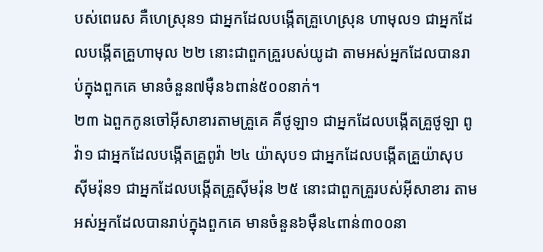បស់ពេរេស គឺហេស្រុន១ ជាអ្នកដែលបង្កើតគ្រួហេស្រុន ហាមុល១ ជាអ្នកដែលបង្កើតគ្រួហាមុល ២២ នោះជាពួកគ្រួរបស់យូដា តាមអស់អ្នកដែលបានរាប់ក្នុងពួកគេ មានចំនួន៧ម៉ឺន៦ពាន់៥០០នាក់។
២៣ ឯពួកកូនចៅអ៊ីសាខារតាមគ្រួគេ គឺថូឡា១ ជាអ្នកដែលបង្កើតគ្រួថូឡា ពូវ៉ា១ ជាអ្នកដែលបង្កើតគ្រួពូវ៉ា ២៤ យ៉ាសុប១ ជាអ្នកដែលបង្កើតគ្រួយ៉ាសុប ស៊ីមរ៉ុន១ ជាអ្នកដែលបង្កើតគ្រួស៊ីមរ៉ុន ២៥ នោះជាពួកគ្រួរបស់អ៊ីសាខារ តាមអស់អ្នកដែលបានរាប់ក្នុងពួកគេ មានចំនួន៦ម៉ឺន៤ពាន់៣០០នា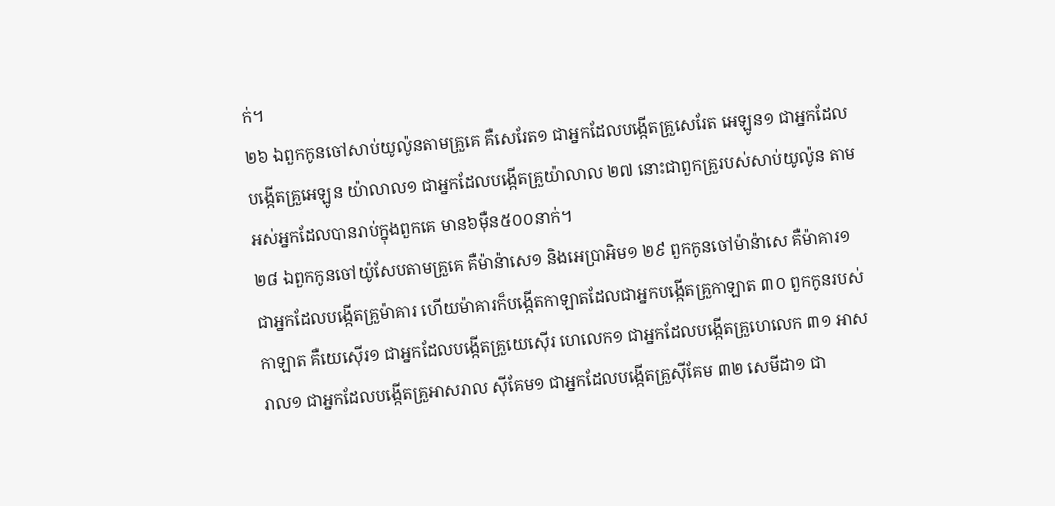ក់។
២៦ ឯពួកកូនចៅសាប់យូល៉ូនតាមគ្រួគេ គឺសេរែត១ ជាអ្នកដែលបង្កើតគ្រួសេរែត អេឡូន១ ជាអ្នកដែលបង្កើតគ្រួអេឡូន យ៉ាលាល១ ជាអ្នកដែលបង្កើតគ្រួយ៉ាលាល ២៧ នោះជាពួកគ្រួរបស់សាប់យូល៉ូន តាមអស់អ្នកដែលបានរាប់ក្នុងពួកគេ មាន៦ម៉ឺន៥០០នាក់។
២៨ ឯពួកកូនចៅយ៉ូសែបតាមគ្រួគេ គឺម៉ាន៉ាសេ១ និងអេប្រាអិម១ ២៩ ពួកកូនចៅម៉ាន៉ាសេ គឺម៉ាគារ១ ជាអ្នកដែលបង្កើតគ្រួម៉ាគារ ហើយម៉ាគារក៏បង្កើតកាឡាតដែលជាអ្នកបង្កើតគ្រួកាឡាត ៣០ ពួកកូនរបស់កាឡាត គឺយេស៊ើរ១ ជាអ្នកដែលបង្កើតគ្រួយេស៊ើរ ហេលេក១ ជាអ្នកដែលបង្កើតគ្រួហេលេក ៣១ អាសរាល១ ជាអ្នកដែលបង្កើតគ្រួអាសរាល ស៊ីគែម១ ជាអ្នកដែលបង្កើតគ្រួស៊ីគែម ៣២ សេមីដា១ ជា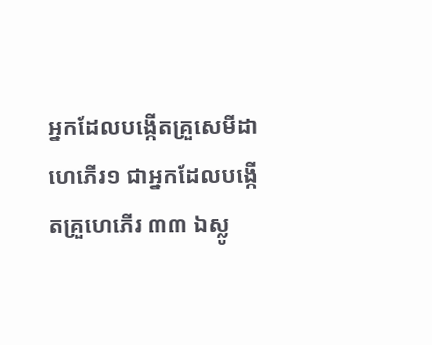អ្នកដែលបង្កើតគ្រួសេមីដា ហេភើរ១ ជាអ្នកដែលបង្កើតគ្រួហេភើរ ៣៣ ឯស្លូ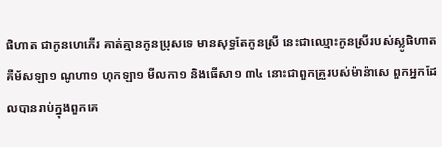ផិហាត ជាកូនហេភើរ គាត់គ្មានកូនប្រុសទេ មានសុទ្ធតែកូនស្រី នេះជាឈ្មោះកូនស្រីរបស់ស្លូផិហាត គឺម័សឡា១ ណូហា១ ហុកឡា១ មីលកា១ និងធើសា១ ៣៤ នោះជាពួកគ្រួរបស់ម៉ាន៉ាសេ ពួកអ្នកដែលបានរាប់ក្នុងពួកគេ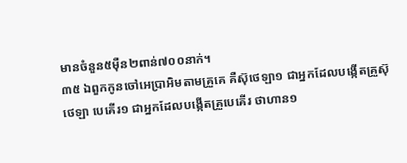មានចំនួន៥ម៉ឺន២ពាន់៧០០នាក់។
៣៥ ឯពួកកូនចៅអេប្រាអិមតាមគ្រួគេ គឺស៊ុថេឡា១ ជាអ្នកដែលបង្កើតគ្រួស៊ុថេឡា បេគើរ១ ជាអ្នកដែលបង្កើតគ្រួបេគើរ ថាហាន១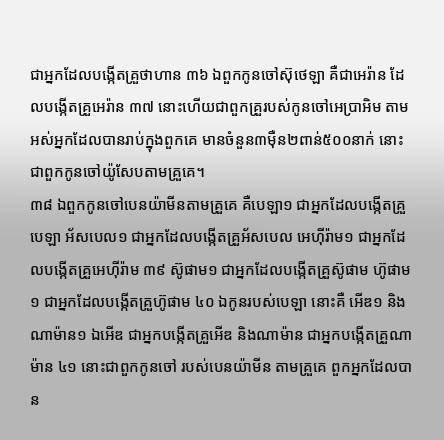ជាអ្នកដែលបង្កើតគ្រួថាហាន ៣៦ ឯពួកកូនចៅស៊ុថេឡា គឺជាអេរ៉ាន ដែលបង្កើតគ្រួអេរ៉ាន ៣៧ នោះហើយជាពួកគ្រួរបស់កូនចៅអេប្រាអិម តាមអស់អ្នកដែលបានរាប់ក្នុងពួកគេ មានចំនួន៣ម៉ឺន២ពាន់៥០០នាក់ នោះជាពួកកូនចៅយ៉ូសែបតាមគ្រួគេ។
៣៨ ឯពួកកូនចៅបេនយ៉ាមីនតាមគ្រួគេ គឺបេឡា១ ជាអ្នកដែលបង្កើតគ្រួបេឡា អ័សបេល១ ជាអ្នកដែលបង្កើតគ្រួអ័សបេល អេហ៊ីរ៉ាម១ ជាអ្នកដែលបង្កើតគ្រួអេហ៊ីរ៉ាម ៣៩ ស៊ូផាម១ ជាអ្នកដែលបង្កើតគ្រួស៊ូផាម ហ៊ូផាម១ ជាអ្នកដែលបង្កើតគ្រួហ៊ូផាម ៤០ ឯកូនរបស់បេឡា នោះគឺ អើឌ១ និងណាម៉ាន១ ឯអើឌ ជាអ្នកបង្កើតគ្រួអើឌ និងណាម៉ាន ជាអ្នកបង្កើតគ្រួណាម៉ាន ៤១ នោះជាពួកកូនចៅ របស់បេនយ៉ាមីន តាមគ្រួគេ ពួកអ្នកដែលបាន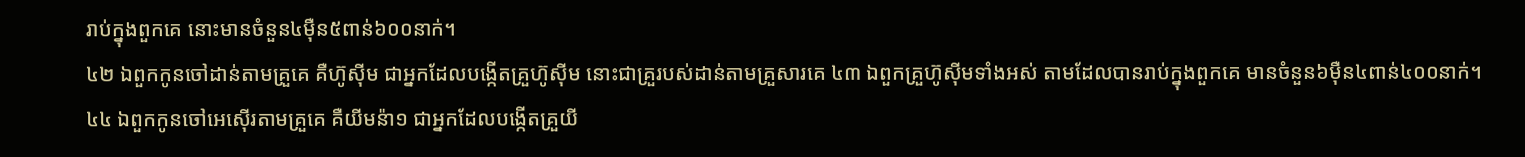រាប់ក្នុងពួកគេ នោះមានចំនួន៤ម៉ឺន៥ពាន់៦០០នាក់។
៤២ ឯពួកកូនចៅដាន់តាមគ្រួគេ គឺហ៊ូស៊ីម ជាអ្នកដែលបង្កើតគ្រួហ៊ូស៊ីម នោះជាគ្រួរបស់ដាន់តាមគ្រួសារគេ ៤៣ ឯពួកគ្រួហ៊ូស៊ីមទាំងអស់ តាមដែលបានរាប់ក្នុងពួកគេ មានចំនួន៦ម៉ឺន៤ពាន់៤០០នាក់។
៤៤ ឯពួកកូនចៅអេស៊ើរតាមគ្រួគេ គឺយីមន៉ា១ ជាអ្នកដែលបង្កើតគ្រួយី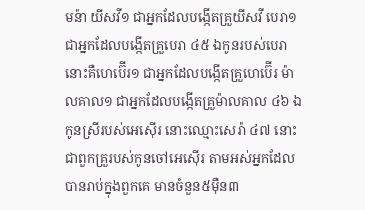មន៉ា យីសវី១ ជាអ្នកដែលបង្កើតគ្រួយីសវី បេរា១ ជាអ្នកដែលបង្កើតគ្រួបេរា ៤៥ ឯកូនរបស់បេរា នោះគឺហេប៊ើរ១ ជាអ្នកដែលបង្កើតគ្រួហេប៊ើរ ម៉ាលគាល១ ជាអ្នកដែលបង្កើតគ្រួម៉ាលគាល ៤៦ ឯកូនស្រីរបស់អេស៊ើរ នោះឈ្មោះសេរ៉ា ៤៧ នោះជាពួកគ្រួរបស់កូនចៅអេស៊ើរ តាមអស់អ្នកដែលបានរាប់ក្នុងពួកគេ មានចំនួន៥ម៉ឺន៣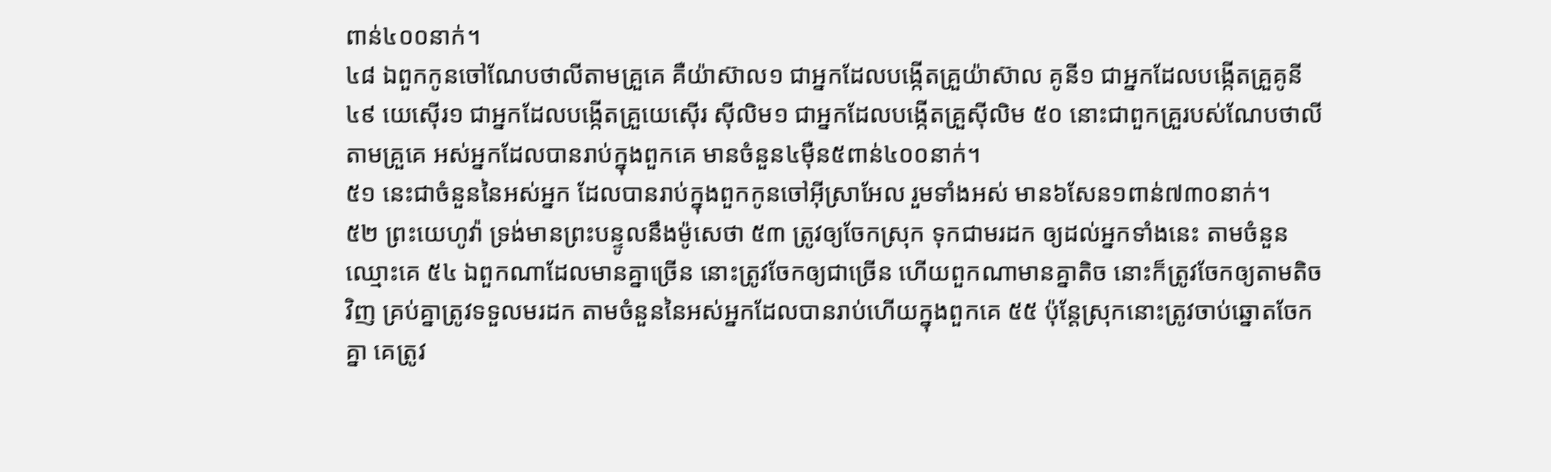ពាន់៤០០នាក់។
៤៨ ឯពួកកូនចៅណែបថាលីតាមគ្រួគេ គឺយ៉ាស៊ាល១ ជាអ្នកដែលបង្កើតគ្រួយ៉ាស៊ាល គូនី១ ជាអ្នកដែលបង្កើតគ្រួគូនី ៤៩ យេស៊ើរ១ ជាអ្នកដែលបង្កើតគ្រួយេស៊ើរ ស៊ីលិម១ ជាអ្នកដែលបង្កើតគ្រួស៊ីលិម ៥០ នោះជាពួកគ្រួរបស់ណែបថាលីតាមគ្រួគេ អស់អ្នកដែលបានរាប់ក្នុងពួកគេ មានចំនួន៤ម៉ឺន៥ពាន់៤០០នាក់។
៥១ នេះជាចំនួននៃអស់អ្នក ដែលបានរាប់ក្នុងពួកកូនចៅអ៊ីស្រាអែល រួមទាំងអស់ មាន៦សែន១ពាន់៧៣០នាក់។
៥២ ព្រះយេហូវ៉ា ទ្រង់មានព្រះបន្ទូលនឹងម៉ូសេថា ៥៣ ត្រូវឲ្យចែកស្រុក ទុកជាមរដក ឲ្យដល់អ្នកទាំងនេះ តាមចំនួនឈ្មោះគេ ៥៤ ឯពួកណាដែលមានគ្នាច្រើន នោះត្រូវចែកឲ្យជាច្រើន ហើយពួកណាមានគ្នាតិច នោះក៏ត្រូវចែកឲ្យតាមតិចវិញ គ្រប់គ្នាត្រូវទទួលមរដក តាមចំនួននៃអស់អ្នកដែលបានរាប់ហើយក្នុងពួកគេ ៥៥ ប៉ុន្តែស្រុកនោះត្រូវចាប់ឆ្នោតចែកគ្នា គេត្រូវ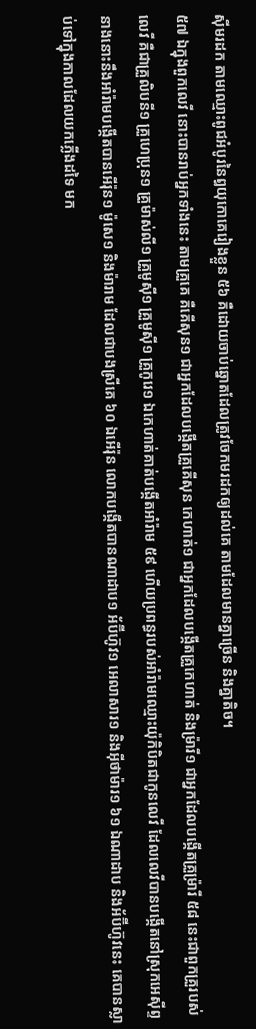ស៊ីមរដក តាមឈ្មោះពូជអំបូរនៃឰយុកោគេរៀងខ្លួន ៥៦ គឺដោយចាប់ឆ្នោតដែលត្រូវចែកមរដកឲ្យដល់គេ តាមដែលមានគ្នាច្រើន និងគ្នាតិច។
៥៧ ឯក្នុងពួកលេវី នោះបានរាប់អ្នកទាំងនេះ តាមគ្រួគេ គឺគើសុន១ ជាអ្នកដែលបង្កើតគ្រួគើសុន កេហាត់១ ជាអ្នកដែលបង្កើតគ្រួកេហាត់ និងម្រ៉ារី១ ជាអ្នកដែលបង្កើតគ្រួម្រ៉ារី ៥៨ នេះជាពួកគ្រួរបស់លេវី គឺជាគ្រួលិបនី១ គ្រួហេប្រុន១ គ្រួម៉ាស់លី១ គ្រួមូស៊ី១ គ្រួមូស៊ី១ គ្រួកូរេ១ ឯកេហាត់គាត់បង្កើតអាំរ៉ាម ៥៩ ហើយប្រពន្ធរបស់អាំរ៉ាមឈ្មោះយ៉ុកិបិតជាកូនលេវី ដែលលេវីបានបង្កើតនៅស្រុកអេស៊ីព្ទ នាងនោះនឹងអាំរ៉ាមបង្កើតបានអើរ៉ុន១ ម៉ូសេ១ និងម៉ារាម ដែលជាបងស្រីគេ ៦០ ឯអើរ៉ុន លោកបង្កើតបានណាដាប១ អ័ប៊ីហ៊ូវ១ អេលាសារ១ និងអ៊ីថាម៉ារ១ ៦១ ឯណាដាប និងអ័ប៊ីហ៊ូវនេះ គេបានស្លាប់ទៅក្នុងកាលដែលយកភ្លើងដទៃ មក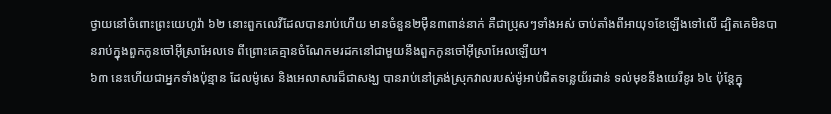ថ្វាយនៅចំពោះព្រះយេហូវ៉ា ៦២ នោះពួកលេវីដែលបានរាប់ហើយ មានចំនួន២ម៉ឺន៣ពាន់នាក់ គឺជាប្រុសៗទាំងអស់ ចាប់តាំងពីអាយុ១ខែឡើងទៅលើ ដ្បិតគេមិនបានរាប់ក្នុងពួកកូនចៅអ៊ីស្រាអែលទេ ពីព្រោះគេគ្មានចំណែកមរដកនៅជាមួយនឹងពួកកូនចៅអ៊ីស្រាអែលឡើយ។
៦៣ នេះហើយជាអ្នកទាំងប៉ុន្មាន ដែលម៉ូសេ និងអេលាសារដ៏ជាសង្ឃ បានរាប់នៅត្រង់ស្រុកវាលរបស់ម៉ូអាប់ជិតទន្លេយ័រដាន់ ទល់មុខនឹងយេរីខូរ ៦៤ ប៉ុន្តែក្នុ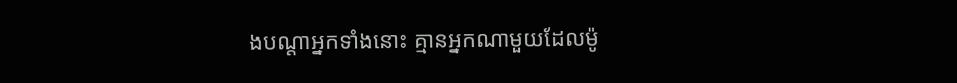ងបណ្តាអ្នកទាំងនោះ គ្មានអ្នកណាមួយដែលម៉ូ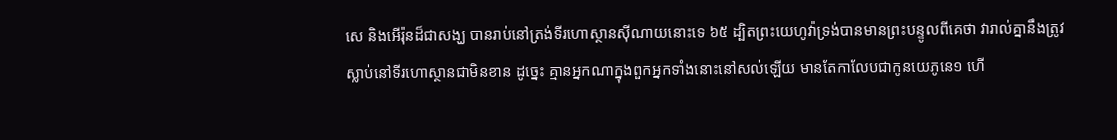សេ និងអើរ៉ុនដ៏ជាសង្ឃ បានរាប់នៅត្រង់ទីរហោស្ថានស៊ីណាយនោះទេ ៦៥ ដ្បិតព្រះយេហូវ៉ាទ្រង់បានមានព្រះបន្ទូលពីគេថា វារាល់គ្នានឹងត្រូវស្លាប់នៅទីរហោស្ថានជាមិនខាន ដូច្នេះ គ្មានអ្នកណាក្នុងពួកអ្នកទាំងនោះនៅសល់ឡើយ មានតែកាលែបជាកូនយេភូនេ១ ហើ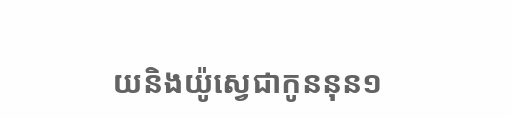យនិងយ៉ូស្វេជាកូននុន១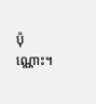ប៉ុណ្ណោះ។